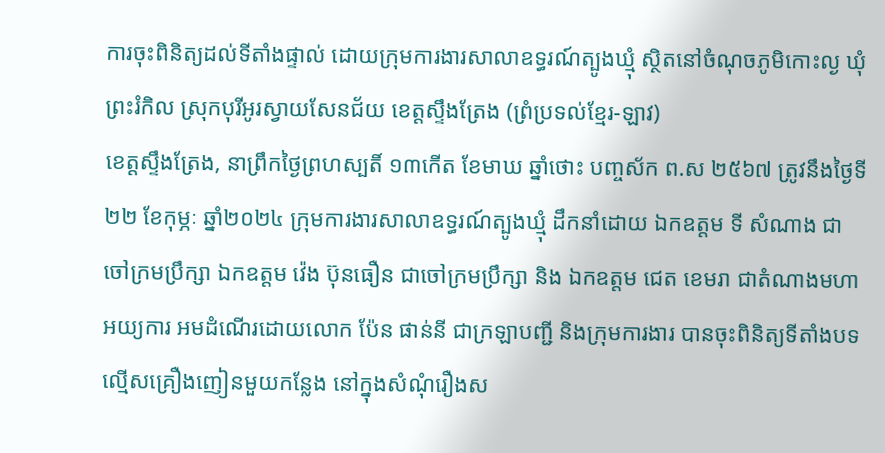ការចុះពិនិត្យដល់ទីតាំងផ្ទាល់ ដោយក្រុមការងារសាលាឧទ្ធរណ៍ត្បូងឃ្មុំ ស្ថិតនៅចំណុចភូមិកោះល្ង ឃុំព្រះរំកិល ស្រុកបុរីអូរស្វាយសែនជ័យ ខេត្តស្ទឹងត្រែង (ព្រំប្រទល់ខ្មែរ-ឡាវ)
ខេត្តស្ទឹងត្រែង, នាព្រឹកថ្ងៃព្រហស្បតិ៍ ១៣កើត ខែមាឃ ឆ្នាំថោះ បញ្ចស័ក ព.ស ២៥៦៧ ត្រូវនឹងថ្ងៃទី២២ ខែកុម្ភៈ ឆ្នាំ២០២៤ ក្រុមការងារសាលាឧទ្ធរណ៍ត្បូងឃ្មុំ ដឹកនាំដោយ ឯកឧត្តម ទី សំណាង ជាចៅក្រមប្រឹក្សា ឯកឧត្តម វ៉េង ប៊ុនធឿន ជាចៅក្រមប្រឹក្សា និង ឯកឧត្តម ជេត ខេមរា ជាតំណាងមហាអយ្យការ អមដំណើរដោយលោក ប៉ែន ផាន់នី ជាក្រឡាបញ្ជី និងក្រុមការងារ បានចុះពិនិត្យទីតាំងបទល្មើសគ្រឿងញៀនមួយកន្លែង នៅក្នុងសំណុំរឿងស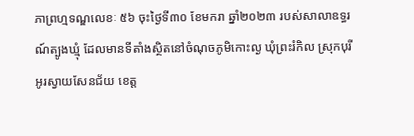ភាព្រហ្មទណ្ឌលេខៈ ៥៦ ចុះថ្ងៃទី៣០ ខែមករា ឆ្នាំ២០២៣ របស់សាលាឧទ្ធរណ៍ត្បូងឃ្មុំ ដែលមានទីតាំងស្ថិតនៅចំណុចភូមិកោះល្ង ឃុំព្រះរំកិល ស្រុកបុរីអូរស្វាយសែនជ័យ ខេត្ត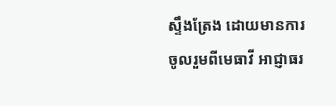ស្ទឹងត្រែង ដោយមានការចូលរួមពីមេធាវី អាជ្ញាធរ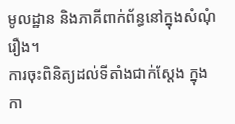មូលដ្ឋាន និងភាគីពាក់ព័ន្ធនៅក្នុងសំណុំរឿង។
ការចុះពិនិត្យដល់ទីតាំងជាក់ស្តែង ក្នុងកា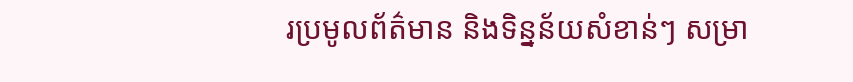រប្រមូលព័ត៌មាន និងទិន្នន័យសំខាន់ៗ សម្រា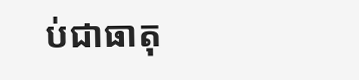ប់ជាធាតុ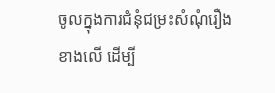ចូលក្នុងការជំនុំជម្រះសំណុំរឿងខាងលើ ដើម្បី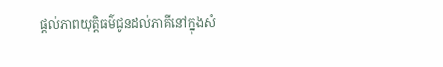ផ្តល់ភាពយុត្តិធម៌ជូនដល់ភាគីនៅក្នុងសំ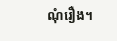ណុំរឿង។